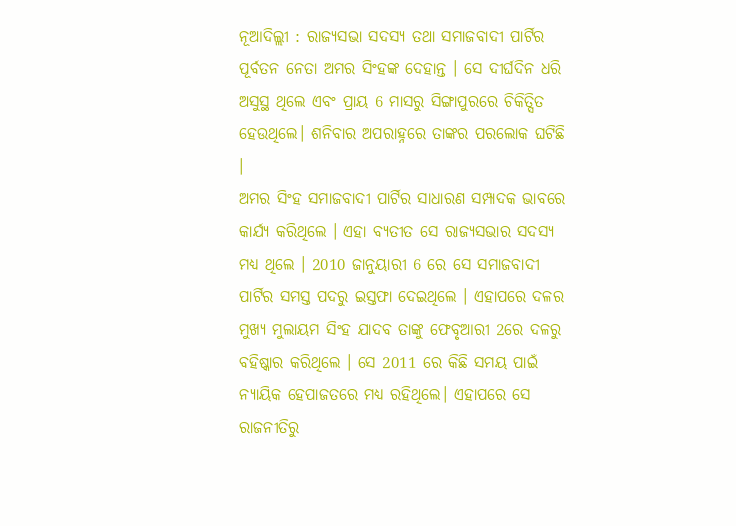ନୂଆଦିଲ୍ଲୀ : ରାଜ୍ୟସଭା ସଦସ୍ୟ ତଥା ସମାଜବାଦୀ ପାର୍ଟିର ପୂର୍ବତନ ନେତା ଅମର ସିଂହଙ୍କ ଦେହାନ୍ତ । ସେ ଦୀର୍ଘଦିନ ଧରି ଅସୁସ୍ଥ ଥିଲେ ଏବଂ ପ୍ରାୟ 6 ମାସରୁ ସିଙ୍ଗାପୁରରେ ଚିକିତ୍ସିତ ହେଉଥିଲେ। ଶନିବାର ଅପରାହ୍ନରେ ତାଙ୍କର ପରଲୋକ ଘଟିଛି ।
ଅମର ସିଂହ ସମାଜବାଦୀ ପାର୍ଟିର ସାଧାରଣ ସମ୍ପାଦକ ଭାବରେ କାର୍ଯ୍ୟ କରିଥିଲେ । ଏହା ବ୍ୟତୀତ ସେ ରାଜ୍ୟସଭାର ସଦସ୍ୟ ମଧ୍ୟ ଥିଲେ । 2010 ଜାନୁୟାରୀ 6 ରେ ସେ ସମାଜବାଦୀ ପାର୍ଟିର ସମସ୍ତ ପଦରୁ ଇସ୍ତଫା ଦେଇଥିଲେ । ଏହାପରେ ଦଳର ମୁଖ୍ୟ ମୁଲାୟମ ସିଂହ ଯାଦବ ତାଙ୍କୁ ଫେବୃଆରୀ 2ରେ ଦଳରୁ ବହିଷ୍କାର କରିଥିଲେ । ସେ 2011 ରେ କିଛି ସମୟ ପାଇଁ ନ୍ୟାୟିକ ହେପାଜତରେ ମଧ୍ୟ ରହିଥିଲେ। ଏହାପରେ ସେ ରାଜନୀତିରୁ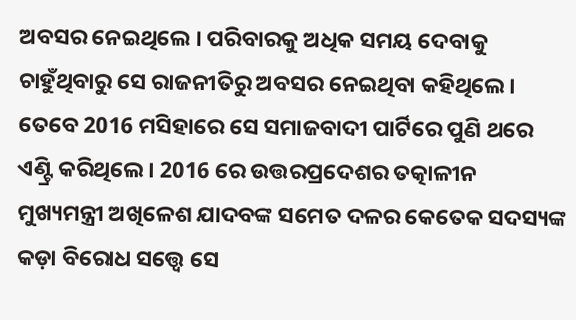ଅବସର ନେଇଥିଲେ । ପରିବାରକୁ ଅଧିକ ସମୟ ଦେବାକୁ ଚାହୁଁଥିବାରୁ ସେ ରାଜନୀତିରୁ ଅବସର ନେଇଥିବା କହିଥିଲେ । ତେବେ 2016 ମସିହାରେ ସେ ସମାଜବାଦୀ ପାର୍ଟିରେ ପୁଣି ଥରେ ଏଣ୍ଟ୍ରି କରିଥିଲେ । 2016 ରେ ଉତ୍ତରପ୍ରଦେଶର ତତ୍କାଳୀନ ମୁଖ୍ୟମନ୍ତ୍ରୀ ଅଖିଳେଶ ଯାଦବଙ୍କ ସମେତ ଦଳର କେତେକ ସଦସ୍ୟଙ୍କ କଡ଼ା ବିରୋଧ ସତ୍ତ୍ବେ ସେ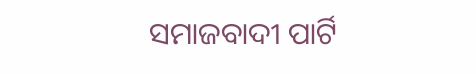ସମାଜବାଦୀ ପାର୍ଟି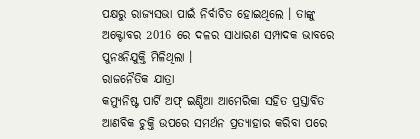ପକ୍ଷରୁ ରାଜ୍ୟସଭା ପାଇଁ ନିର୍ବାଚିତ ହୋଇଥିଲେ । ତାଙ୍କୁ ଅକ୍ଟୋବର 2016 ରେ ଦଳର ସାଧାରଣ ସମ୍ପାଦକ ଭାବରେ ପୁନଃନିଯୁକ୍ତି ମିଳିଥିଲା ।
ରାଜନୈତିକ ଯାତ୍ରା
କମ୍ୟୁନିଷ୍ଟ ପାର୍ଟି ଅଫ୍ ଇଣ୍ଡିଆ ଆମେରିକା ସହିତ ପ୍ରସ୍ତାବିତ ଆଣବିକ ଚୁକ୍ତି ଉପରେ ସମର୍ଥନ ପ୍ରତ୍ୟାହାର କରିବା ପରେ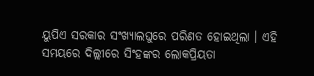ୟୁପିଏ ସରକାର ସଂଖ୍ୟାଲଘୁରେ ପରିଣତ ହୋଇଥିଲା । ଏହି ସମୟରେ ଦିଲ୍ଲୀରେ ସିଂହଙ୍କର ଲୋକପ୍ରିୟତା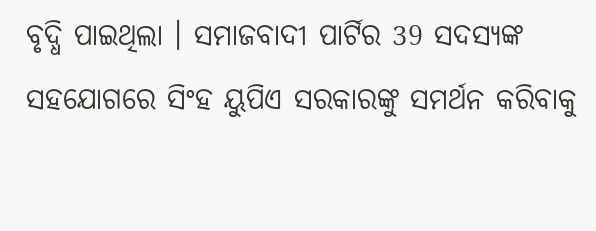ବୃଦ୍ଧି ପାଇଥିଲା । ସମାଜବାଦୀ ପାର୍ଟିର 39 ସଦସ୍ୟଙ୍କ ସହଯୋଗରେ ସିଂହ ୟୁପିଏ ସରକାରଙ୍କୁ ସମର୍ଥନ କରିବାକୁ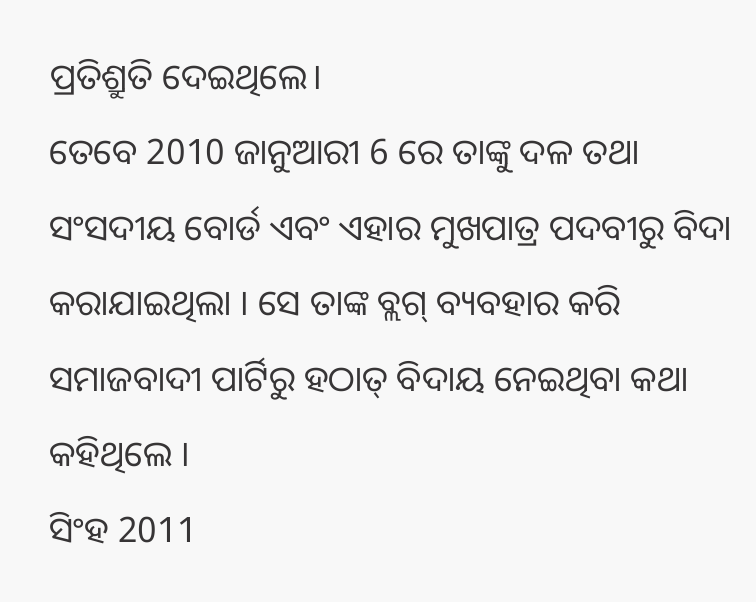ପ୍ରତିଶ୍ରୁତି ଦେଇଥିଲେ।
ତେବେ 2010 ଜାନୁଆରୀ 6 ରେ ତାଙ୍କୁ ଦଳ ତଥା ସଂସଦୀୟ ବୋର୍ଡ ଏବଂ ଏହାର ମୁଖପାତ୍ର ପଦବୀରୁ ବିଦା କରାଯାଇଥିଲା । ସେ ତାଙ୍କ ବ୍ଲଗ୍ ବ୍ୟବହାର କରି ସମାଜବାଦୀ ପାର୍ଟିରୁ ହଠାତ୍ ବିଦାୟ ନେଇଥିବା କଥା କହିଥିଲେ ।
ସିଂହ 2011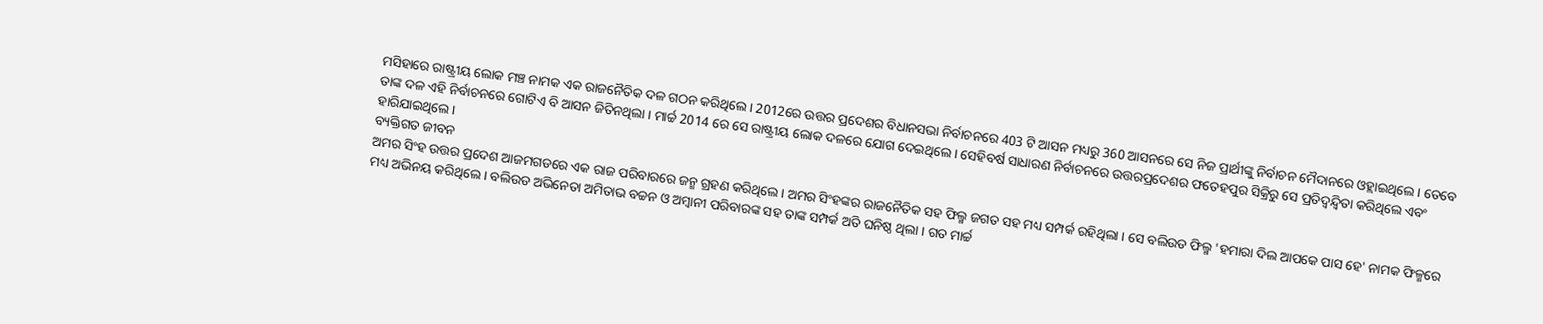ମସିହାରେ ରାଷ୍ଟ୍ରୀୟ ଲୋକ ମଞ୍ଚ ନାମକ ଏକ ରାଜନୈତିକ ଦଳ ଗଠନ କରିଥିଲେ । 2012ରେ ଉତ୍ତର ପ୍ରଦେଶର ବିଧାନସଭା ନିର୍ବାଚନରେ 403 ଟି ଆସନ ମଧ୍ୟରୁ 360 ଆସନରେ ସେ ନିଜ ପ୍ରାର୍ଥୀଙ୍କୁ ନିର୍ବାଚନ ମୈଦାନରେ ଓହ୍ଲାଇଥିଲେ । ତେବେ ତାଙ୍କ ଦଳ ଏହି ନିର୍ବାଚନରେ ଗୋଟିଏ ବି ଆସନ ଜିତିନଥିଲା । ମାର୍ଚ୍ଚ 2014 ରେ ସେ ରାଷ୍ଟ୍ରୀୟ ଲୋକ ଦଳରେ ଯୋଗ ଦେଇଥିଲେ । ସେହିବର୍ଷ ସାଧାରଣ ନିର୍ବାଚନରେ ଉତ୍ତରପ୍ରଦେଶର ଫତେହପୁର ସିକ୍ରିରୁ ସେ ପ୍ରତିଦ୍ୱନ୍ଦ୍ୱିତା କରିଥିଲେ ଏବଂ ହାରିଯାଇଥିଲେ।
ବ୍ୟକ୍ତିଗତ ଜୀବନ
ଅମର ସିଂହ ଉତ୍ତର ପ୍ରଦେଶ ଆଜମଗଡରେ ଏକ ରାଜ ପରିବାରରେ ଜନ୍ମ ଗ୍ରହଣ କରିଥିଲେ । ଅମର ସିଂହଙ୍କର ରାଜନୈତିକ ସହ ଫିଲ୍ମ ଜଗତ ସହ ମଧ୍ୟ ସମ୍ପର୍କ ରହିଥିଲା । ସେ ବଲିଉଡ ଫିଲ୍ମ 'ହମାରା ଦିଲ ଆପକେ ପାସ ହେ' ନାମକ ଫିଳ୍ମରେ ମଧ୍ୟ ଅଭିନୟ କରିଥିଲେ । ବଲିଉଡ ଅଭିନେତା ଅମିତାଭ ବଚ୍ଚନ ଓ ଅମ୍ବାନୀ ପରିବାରଙ୍କ ସହ ତାଙ୍କ ସମ୍ପର୍କ ଅତି ଘନିଷ୍ଠ ଥିଲା । ଗତ ମାର୍ଚ୍ଚ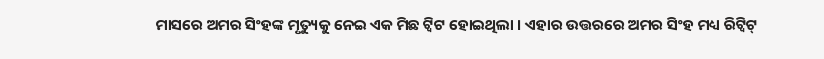ମାସରେ ଅମର ସିଂହଙ୍କ ମୃତ୍ୟୁକୁ ନେଇ ଏକ ମିଛ ଟ୍ଵିଟ ହୋଇଥିଲା । ଏହାର ଉତ୍ତରରେ ଅମର ସିଂହ ମଧ୍ୟ ରିଟ୍ଵିଟ୍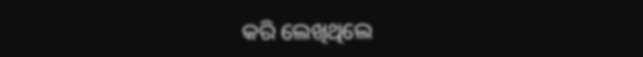କରି ଲେଖିଥିଲେ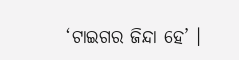‘ଟାଇଗର ଜିନ୍ଦା ହେ’ ।